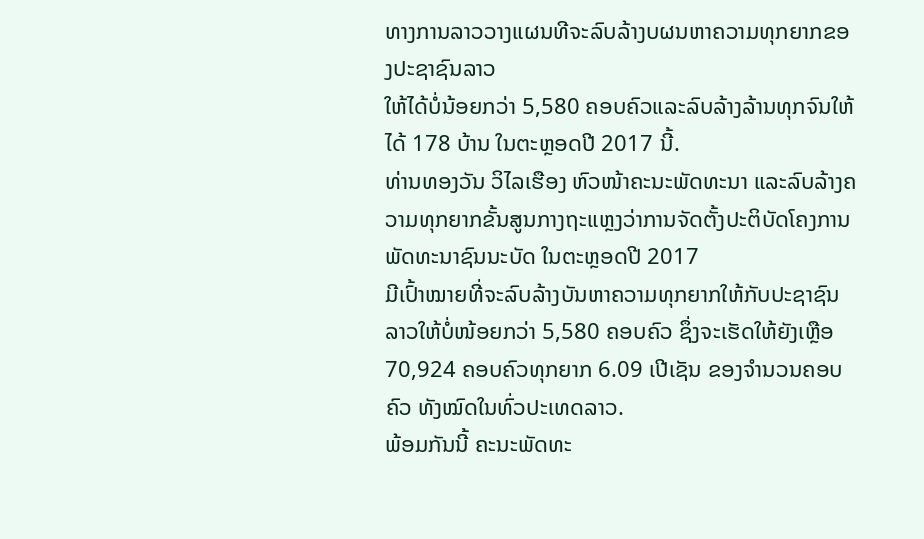ທາງການລາວວາງແຜນທີຈະລົບລ້າງບຜນຫາຄວາມທຸກຍາກຂອງປະຊາຊົນລາວ
ໃຫ້ໄດ້ບໍ່ນ້ອຍກວ່າ 5,580 ຄອບຄົວແລະລົບລ້າງລ້ານທຸກຈົນໃຫ້ໄດ້ 178 ບ້ານ ໃນຕະຫຼອດປີ 2017 ນີ້.
ທ່ານທອງວັນ ວິໄລເຮືອງ ຫົວໜ້າຄະນະພັດທະນາ ແລະລົບລ້າງຄວາມທຸກຍາກຂັ້ນສູນກາງຖະແຫຼງວ່າການຈັດຕັ້ງປະຕິບັດໂຄງການພັດທະນາຊົນນະບັດ ໃນຕະຫຼອດປີ 2017
ມີເປົ້າໝາຍທີ່ຈະລົບລ້າງບັນຫາຄວາມທຸກຍາກໃຫ້ກັບປະຊາຊົນລາວໃຫ້ບໍ່ໜ້ອຍກວ່າ 5,580 ຄອບຄົວ ຊຶ່ງຈະເຮັດໃຫ້ຍັງເຫຼືອ 70,924 ຄອບຄົວທຸກຍາກ 6.09 ເປີເຊັນ ຂອງຈຳນວນຄອບຄົວ ທັງໝົດໃນທົ່ວປະເທດລາວ.
ພ້ອມກັນນີ້ ຄະນະພັດທະ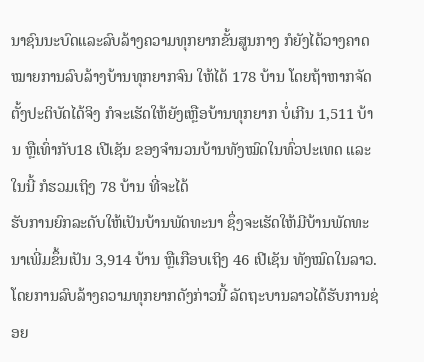ນາຊົນນະບົດແລະລົບລ້າງຄວາມທຸກຍາກຂັ້ນສູນກາງ ກໍຍັງໄດ້ວາງຄາດໝາຍການລົບລ້າງບ້ານທຸກຍາກຈົນ ໃຫ້ໄດ້ 178 ບ້ານ ໂດຍຖ້າຫາກຈັດຕັ້ງປະຕິບັດໄດ້ຈິງ ກໍຈະເຮັດໃຫ້ຍັງເຫຼືອບ້ານທຸກຍາກ ບໍ່ເກີນ 1,511 ບ້ານ ຫຼືເທົ່າກັບ18 ເປີເຊັນ ຂອງຈຳນວນບ້ານທັງໝົດໃນທົ່ວປະເທດ ແລະໃນນີ້ ກໍຮວມເຖິງ 78 ບ້ານ ທີ່ຈະໄດ້
ຮັບການຍົກລະດັບໃຫ້ເປັນບ້ານພັດທະນາ ຊຶ່ງຈະເຮັດໃຫ້ມີບ້ານພັດທະນາເພີ່ມຂຶ້ນເປັນ 3,914 ບ້ານ ຫຼືເກືອບເຖິງ 46 ເປີເຊັນ ທັງໝົດໃນລາວ.
ໂດຍການລົບລ້າງຄວາມທຸກຍາກດັງກ່າວນີ້ ລັດຖະບານລາວໄດ້ຮັບການຊ່ອຍ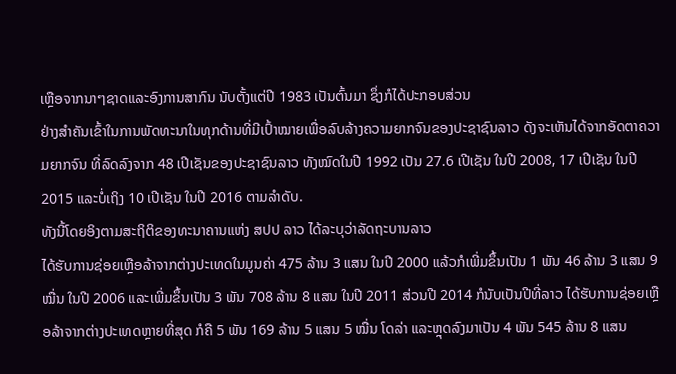ເຫຼືອຈາກນາໆຊາດແລະອົງການສາກົນ ນັບຕັ້ງແຕ່ປີ 1983 ເປັນຕົ້ນມາ ຊຶ່ງກໍໄດ້ປະກອບສ່ວນ
ຢ່າງສຳຄັນເຂົ້າໃນການພັດທະນາໃນທຸກດ້ານທີ່ມີເປົ້າໝາຍເພື່ອລົບລ້າງຄວາມຍາກຈົນຂອງປະຊາຊົນລາວ ດັງຈະເຫັນໄດ້ຈາກອັດຕາຄວາມຍາກຈົນ ທີ່ລົດລົງຈາກ 48 ເປີເຊັນຂອງປະຊາຊົນລາວ ທັງໝົດໃນປີ 1992 ເປັນ 27.6 ເປີເຊັນ ໃນປີ 2008, 17 ເປີເຊັນ ໃນປີ 2015 ແລະບໍ່ເຖິງ 10 ເປີເຊັນ ໃນປີ 2016 ຕາມລຳດັບ.
ທັງນີ້ໂດຍອິງຕາມສະຖິຕິຂອງທະນາຄານແຫ່ງ ສປປ ລາວ ໄດ້ລະບຸວ່າລັດຖະບານລາວ
ໄດ້ຮັບການຊ່ອຍເຫຼືອລ້າຈາກຕ່າງປະເທດໃນມູນຄ່າ 475 ລ້ານ 3 ແສນ ໃນປີ 2000 ແລ້ວກໍເພີ່ມຂຶ້ນເປັນ 1 ພັນ 46 ລ້ານ 3 ແສນ 9 ໝື່ນ ໃນປີ 2006 ແລະເພີ່ມຂຶ້ນເປັນ 3 ພັນ 708 ລ້ານ 8 ແສນ ໃນປີ 2011 ສ່ວນປີ 2014 ກໍນັບເປັນປີທີ່ລາວ ໄດ້ຮັບການຊ່ອຍເຫຼືອລ້າຈາກຕ່າງປະເທດຫຼາຍທີ່ສຸດ ກໍຄື 5 ພັນ 169 ລ້ານ 5 ແສນ 5 ໝື່ນ ໂດລ່າ ແລະຫຼຸດລົງມາເປັນ 4 ພັນ 545 ລ້ານ 8 ແສນ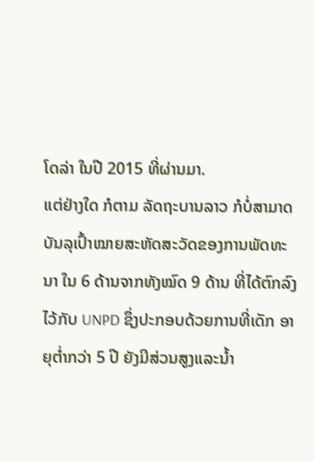ໂດລ່າ ໃນປີ 2015 ທີ່ຜ່ານມາ.
ແຕ່ຢ່າງໃດ ກໍຕາມ ລັດຖະບານລາວ ກໍບໍ່ສາມາດບັນລຸເປົ້າໝາຍສະຫັດສະວັດຂອງການພັດທະນາ ໃນ 6 ດ້ານຈາກທັງໝົດ 9 ດ້ານ ທີ່ໄດ້ຕົກລົງໄວ້ກັບ UNPD ຊຶ່ງປະກອບດ້ວຍການທີ່ເດັກ ອາຍຸຕ່ຳກວ່າ 5 ປີ ຍັງມີສ່ວນສູງແລະນ້ຳ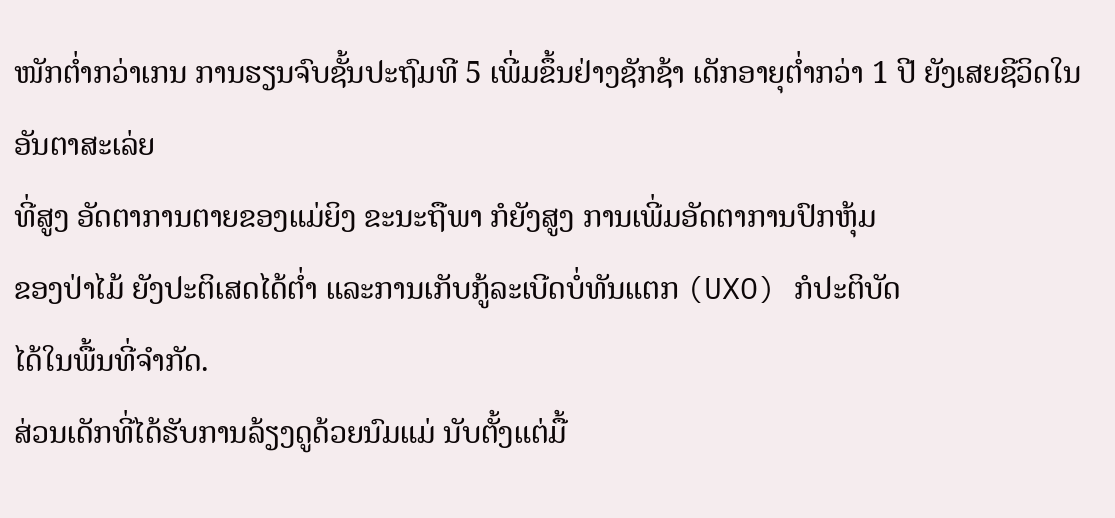ໜັກຕ່ຳກວ່າເກນ ການຮຽນຈົບຊັ້ນປະຖົມທີ 5 ເພີ່ມຂຶ້ນຢ່າງຊັກຊ້າ ເດັກອາຍຸຕ່ຳກວ່າ 1 ປີ ຍັງເສຍຊີວິດໃນອັນຕາສະເລ່ຍ
ທີ່ສູງ ອັດຕາການຕາຍຂອງແມ່ຍິງ ຂະນະຖືພາ ກໍຍັງສູງ ການເພີ່ມອັດຕາການປົກຫຸ້ມ
ຂອງປ່າໄມ້ ຍັງປະຕິເສດໄດ້ຕ່ຳ ແລະການເກັບກູ້ລະເບີດບໍ່ທັນແຕກ (UXO) ກໍປະຕິບັດ
ໄດ້ໃນພື້ນທີ່ຈຳກັດ.
ສ່ວນເດັກທີ່ໄດ້ຮັບການລ້ຽງດູດ້ວຍນົມແມ່ ນັບຕັ້ງແຕ່ມື້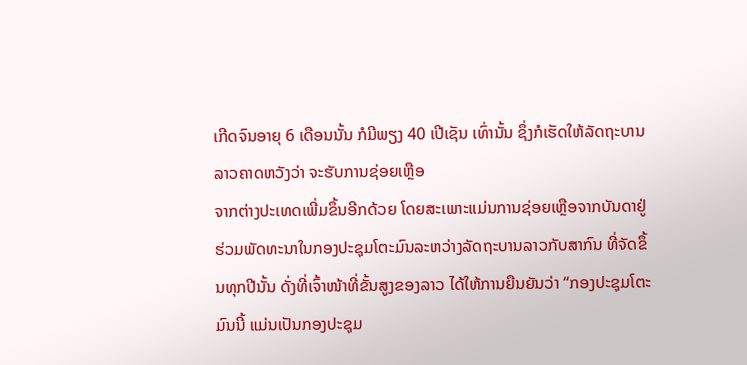ເກີດຈົນອາຍຸ 6 ເດືອນນັ້ນ ກໍມີພຽງ 40 ເປີເຊັນ ເທົ່ານັ້ນ ຊຶ່ງກໍເຮັດໃຫ້ລັດຖະບານລາວຄາດຫວັງວ່າ ຈະຮັບການຊ່ອຍເຫຼືອ
ຈາກຕ່າງປະເທດເພີ່ມຂຶ້ນອີກດ້ວຍ ໂດຍສະເພາະແມ່ນການຊ່ອຍເຫຼືອຈາກບັນດາຢູ່ຮ່ວມພັດທະນາໃນກອງປະຊຸມໂຕະມົນລະຫວ່າງລັດຖະບານລາວກັບສາກົນ ທີ່ຈັດຂຶ້ນທຸກປີນັ້ນ ດັ່ງທີ່ເຈົ້າໜ້າທີ່ຂັ້ນສູງຂອງລາວ ໄດ້ໃຫ້ການຍືນຍັນວ່າ “ກອງປະຊຸມໂຕະມົນນີ້ ແມ່ນເປັນກອງປະຊຸມ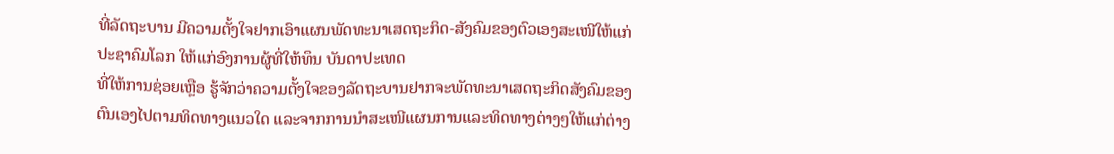ທີ່ລັດຖະບານ ມີຄວາມຕັ້ງໃຈຢາກເອົາແຜນພັດທະນາເສດຖະກິດ-ສັງຄົມຂອງຕົວເອງສະເໜີໃຫ້ແກ່ປະຊາຄົມໂລກ ໃຫ້ແກ່ອົງການຜູ້ທີ່ໃຫ້ທຶນ ບັນດາປະເທດ
ທີ່ໃຫ້ການຊ່ອຍເຫຼືອ ຮູ້ຈັກວ່າຄວາມຕັ້ງໃຈຂອງລັດຖະບານຢາກຈະພັດທະນາເສດຖະກິດສັງຄົມຂອງຕົນເອງໄປຕາມທິດທາງແນວໃດ ແລະຈາກການນຳສະເໜີແຜນການແລະທິດທາງຕ່າງໆໃຫ້ແກ່ຕ່າງ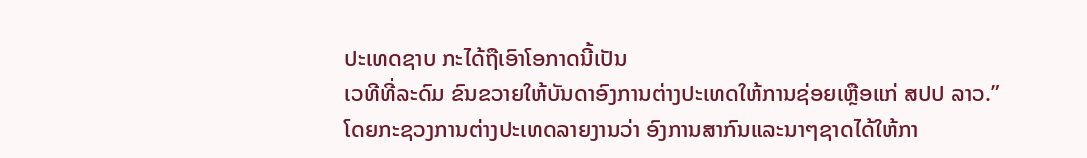ປະເທດຊາບ ກະໄດ້ຖືເອົາໂອກາດນີ້ເປັນ
ເວທີທີ່ລະດົມ ຂົນຂວາຍໃຫ້ບັນດາອົງການຕ່າງປະເທດໃຫ້ການຊ່ອຍເຫຼືອແກ່ ສປປ ລາວ.”
ໂດຍກະຊວງການຕ່າງປະເທດລາຍງານວ່າ ອົງການສາກົນແລະນາໆຊາດໄດ້ໃຫ້ກາ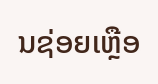ນຊ່ອຍເຫຼືອ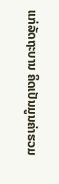ແກ່ລັດຖະບານ ຄິດເປັນມູນຄ່າຮວມ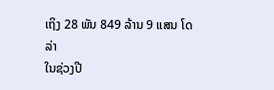ເຖິງ 28 ພັນ 849 ລ້ານ 9 ແສນ ໂດລ່າ
ໃນຊ່ວງປີ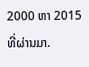2000 ຫາ 2015 ທີ່ຜ່ານມາ.